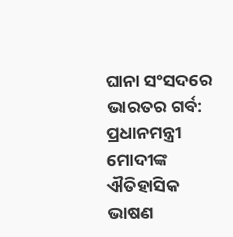ଘାନା ସଂସଦରେ ଭାରତର ଗର୍ବ: ପ୍ରଧାନମନ୍ତ୍ରୀ ମୋଦୀଙ୍କ ଐତିହାସିକ ଭାଷଣ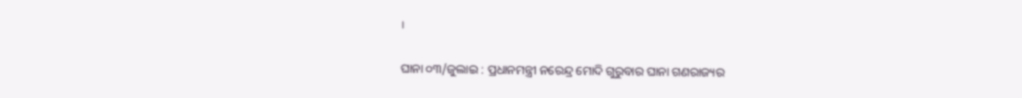।

ଘାନା ୦୩/ଜୁଲାଇ : ପ୍ରଧାନମନ୍ତ୍ରୀ ନରେନ୍ଦ୍ର ମୋଦି ଗୁରୁବାର ଘାନା ଗଣରାଜ୍ୟର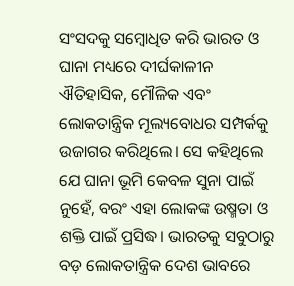ସଂସଦକୁ ସମ୍ବୋଧିତ କରି ଭାରତ ଓ ଘାନା ମଧ୍ୟରେ ଦୀର୍ଘକାଳୀନ ଐତିହାସିକ, ମୌଳିକ ଏବଂ ଲୋକତାନ୍ତ୍ରିକ ମୂଲ୍ୟବୋଧର ସମ୍ପର୍କକୁ ଉଜାଗର କରିଥିଲେ। ସେ କହିଥିଲେ ଯେ ଘାନା ଭୂମି କେବଳ ସୁନା ପାଇଁ ନୁହେଁ, ବରଂ ଏହା ଲୋକଙ୍କ ଉଷ୍ମତା ଓ ଶକ୍ତି ପାଇଁ ପ୍ରସିଦ୍ଧ। ଭାରତକୁ ସବୁଠାରୁ ବଡ଼ ଲୋକତାନ୍ତ୍ରିକ ଦେଶ ଭାବରେ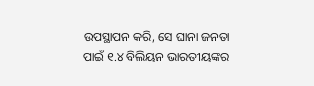ଉପସ୍ଥାପନ କରି, ସେ ଘାନା ଜନତା ପାଇଁ ୧.୪ ବିଲିୟନ ଭାରତୀୟଙ୍କର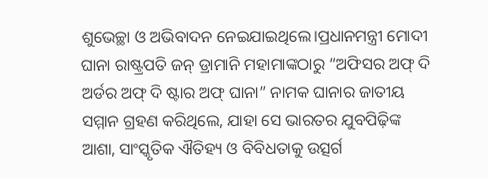ଶୁଭେଚ୍ଛା ଓ ଅଭିବାଦନ ନେଇଯାଇଥିଲେ।ପ୍ରଧାନମନ୍ତ୍ରୀ ମୋଦୀ ଘାନା ରାଷ୍ଟ୍ରପତି ଜନ୍ ଡ୍ରାମାନି ମହାମାଙ୍କଠାରୁ “ଅଫିସର ଅଫ୍ ଦି ଅର୍ଡର ଅଫ୍ ଦି ଷ୍ଟାର ଅଫ୍ ଘାନା” ନାମକ ଘାନାର ଜାତୀୟ ସମ୍ମାନ ଗ୍ରହଣ କରିଥିଲେ, ଯାହା ସେ ଭାରତର ଯୁବପିଢ଼ିଙ୍କ ଆଶା, ସାଂସ୍କୃତିକ ଐତିହ୍ୟ ଓ ବିବିଧତାକୁ ଉତ୍ସର୍ଗ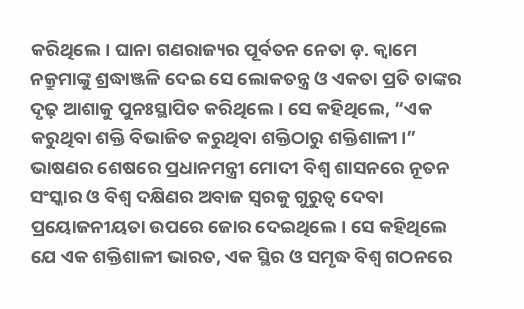କରିଥିଲେ। ଘାନା ଗଣରାଜ୍ୟର ପୂର୍ବତନ ନେତା ଡ଼. କ୍ୱାମେ ନକ୍ରୁମାଙ୍କୁ ଶ୍ରଦ୍ଧାଞ୍ଜଳି ଦେଇ ସେ ଲୋକତନ୍ତ୍ର ଓ ଏକତା ପ୍ରତି ତାଙ୍କର ଦୃଢ଼ ଆଶାକୁ ପୁନଃସ୍ଥାପିତ କରିଥିଲେ। ସେ କହିଥିଲେ, “ଏକ କରୁଥିବା ଶକ୍ତି ବିଭାଜିତ କରୁଥିବା ଶକ୍ତିଠାରୁ ଶକ୍ତିଶାଳୀ।” ଭାଷଣର ଶେଷରେ ପ୍ରଧାନମନ୍ତ୍ରୀ ମୋଦୀ ବିଶ୍ୱ ଶାସନରେ ନୂତନ ସଂସ୍କାର ଓ ବିଶ୍ୱ ଦକ୍ଷିଣର ଅବାଜ ସ୍ୱରକୁ ଗୁରୁତ୍ୱ ଦେବା ପ୍ରୟୋଜନୀୟତା ଉପରେ ଜୋର ଦେଇଥିଲେ। ସେ କହିଥିଲେ ଯେ ଏକ ଶକ୍ତିଶାଳୀ ଭାରତ, ଏକ ସ୍ଥିର ଓ ସମୃଦ୍ଧ ବିଶ୍ୱ ଗଠନରେ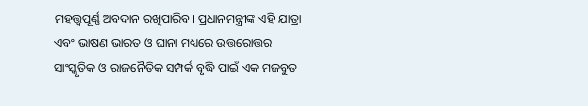ମହତ୍ତ୍ୱପୂର୍ଣ୍ଣ ଅବଦାନ ରଖିପାରିବ। ପ୍ରଧାନମନ୍ତ୍ରୀଙ୍କ ଏହି ଯାତ୍ରା ଏବଂ ଭାଷଣ ଭାରତ ଓ ଘାନା ମଧ୍ୟରେ ଉତ୍ତରୋତ୍ତର ସାଂସ୍କୃତିକ ଓ ରାଜନୈତିକ ସମ୍ପର୍କ ବୃଦ୍ଧି ପାଇଁ ଏକ ମଜବୁତ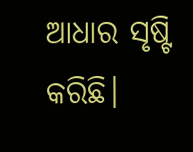ଆଧାର ସୃଷ୍ଟି କରିଛି।